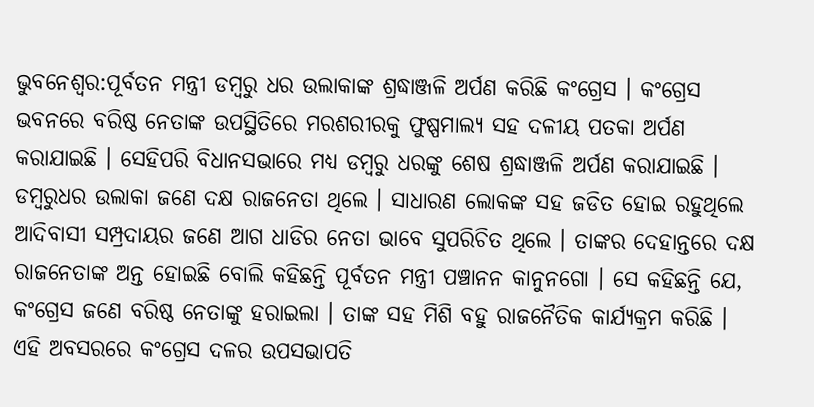ଭୁବନେଶ୍ବର:ପୂର୍ବତନ ମନ୍ତ୍ରୀ ଡମ୍ବରୁ ଧର ଉଲାକାଙ୍କ ଶ୍ରଦ୍ଧାଞ୍ଜଳି ଅର୍ପଣ କରିଛି କଂଗ୍ରେସ । କଂଗ୍ରେସ ଭବନରେ ବରିଷ୍ଠ ନେତାଙ୍କ ଉପସ୍ଥିତିରେ ମରଶରୀରକୁ ଫୁଷ୍ପମାଲ୍ୟ ସହ ଦଳୀୟ ପତକା ଅର୍ପଣ କରାଯାଇଛି । ସେହିପରି ବିଧାନସଭାରେ ମଧ୍ୟ ଡମ୍ବରୁ ଧରଙ୍କୁ ଶେଷ ଶ୍ରଦ୍ଧାଞ୍ଜଳି ଅର୍ପଣ କରାଯାଇଛି ।
ଡମ୍ବରୁଧର ଉଲାକା ଜଣେ ଦକ୍ଷ ରାଜନେତା ଥିଲେ । ସାଧାରଣ ଲୋକଙ୍କ ସହ ଜଡିତ ହୋଇ ରହୁଥିଲେ ଆଦିବାସୀ ସମ୍ପ୍ରଦାୟର ଜଣେ ଆଗ ଧାଡିର ନେତା ଭାବେ ସୁପରିଚିତ ଥିଲେ । ତାଙ୍କର ଦେହାନ୍ତରେ ଦକ୍ଷ ରାଜନେତାଙ୍କ ଅନ୍ତ ହୋଇଛି ବୋଲି କହିଛନ୍ତି ପୂର୍ବତନ ମନ୍ତ୍ରୀ ପଞ୍ଚାନନ କାନୁନଗୋ । ସେ କହିଛନ୍ତି ଯେ, କଂଗ୍ରେସ ଜଣେ ବରିଷ୍ଠ ନେତାଙ୍କୁ ହରାଇଲା । ତାଙ୍କ ସହ ମିଶି ବହୁ ରାଜନୈତିକ କାର୍ଯ୍ୟକ୍ରମ କରିଛି । ଏହି ଅବସରରେ କଂଗ୍ରେସ ଦଳର ଉପସଭାପତି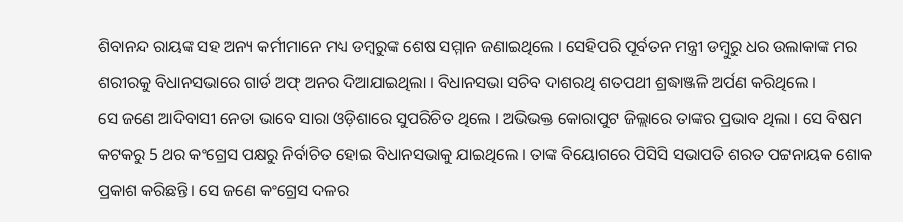ଶିବାନନ୍ଦ ରାୟଙ୍କ ସହ ଅନ୍ୟ କର୍ମୀମାନେ ମଧ୍ୟ ଡମ୍ବରୁଙ୍କ ଶେଷ ସମ୍ମାନ ଜଣାଇଥିଲେ । ସେହିପରି ପୂର୍ବତନ ମନ୍ତ୍ରୀ ଡମ୍ବୁରୁ ଧର ଉଲାକାଙ୍କ ମର ଶରୀରକୁ ବିଧାନସଭାରେ ଗାର୍ଡ ଅଫ୍ ଅନର ଦିଆଯାଇଥିଲା । ବିଧାନସଭା ସଚିବ ଦାଶରଥି ଶତପଥୀ ଶ୍ରଦ୍ଧାଞ୍ଜଳି ଅର୍ପଣ କରିଥିଲେ ।
ସେ ଜଣେ ଆଦିବାସୀ ନେତା ଭାବେ ସାରା ଓଡ଼ିଶାରେ ସୁପରିଚିତ ଥିଲେ । ଅଭିଭକ୍ତ କୋରାପୁଟ ଜିଲ୍ଲାରେ ତାଙ୍କର ପ୍ରଭାବ ଥିଲା । ସେ ବିଷମ କଟକରୁ 5 ଥର କଂଗ୍ରେସ ପକ୍ଷରୁ ନିର୍ବାଚିତ ହୋଇ ବିଧାନସଭାକୁ ଯାଇଥିଲେ । ତାଙ୍କ ବିୟୋଗରେ ପିସିସି ସଭାପତି ଶରତ ପଟ୍ଟନାୟକ ଶୋକ ପ୍ରକାଶ କରିଛନ୍ତି । ସେ ଜଣେ କଂଗ୍ରେସ ଦଳର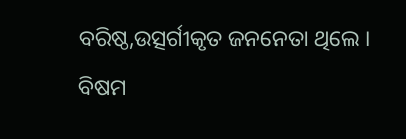ବରିଷ୍ଠ,ଉତ୍ସର୍ଗୀକୃତ ଜନନେତା ଥିଲେ । ବିଷମ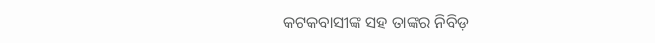କଟକବାସୀଙ୍କ ସହ ତାଙ୍କର ନିବିଡ଼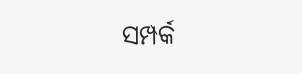ସମ୍ପର୍କ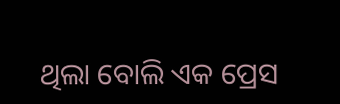ଥିଲା ବୋଲି ଏକ ପ୍ରେସ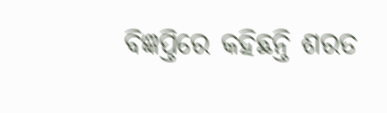ବିଜ୍ଞପ୍ତିରେ କହିଛନ୍ତି ଶରତ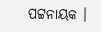ପଟ୍ଟନାୟକ ।